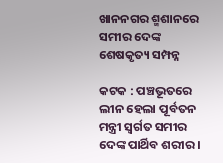ଖାନନଗର ଶ୍ମଶାନରେ ସମୀର ଦେଙ୍କ ଶେଷକୃତ୍ୟ ସମ୍ପନ୍ନ

କଟକ : ପଞ୍ଚଭୂତରେ ଲୀନ ହେଲା ପୂର୍ବତନ ମନ୍ତ୍ରୀ ସ୍ବର୍ଗତ ସମୀର ଦେଙ୍କ ପାର୍ଥିବ ଶରୀର ।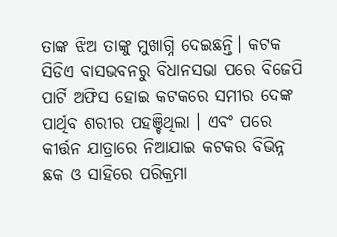ତାଙ୍କ ଝିଅ ତାଙ୍କୁ ମୁଖାଗ୍ନି ଦେଇଛନ୍ତି। କଟକ ସିଡିଏ ବାସଭବନରୁ ବିଧାନସଭା ପରେ ବିଜେପି ପାର୍ଟି ଅଫିସ ହୋଇ କଟକରେ ସମୀର ଦେଙ୍କ ପାର୍ଥିବ ଶରୀର ପହଞ୍ଚିଥିଲା । ଏବଂ ପରେ କୀର୍ତ୍ତନ ଯାତ୍ରାରେ ନିଆଯାଇ କଟକର ବିଭିନ୍ନ ଛକ ଓ ସାହିରେ ପରିକ୍ରମା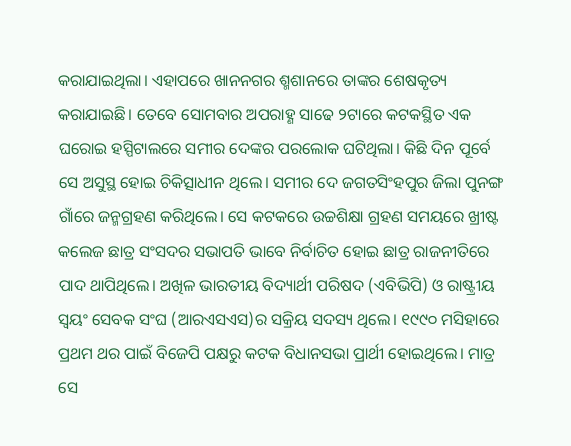କରାଯାଇଥିଲା। ଏହାପରେ ଖାନନଗର ଶ୍ମଶାନରେ ତାଙ୍କର ଶେଷକୃତ୍ୟ କରାଯାଇଛି। ତେବେ ସୋମବାର ଅପରାହ୍ଣ ସାଢେ ୨ଟାରେ କଟକସ୍ଥିତ ଏକ ଘରୋଇ ହସ୍ପିଟାଲରେ ସମୀର ଦେଙ୍କର ପରଲୋକ ଘଟିଥିଲା। କିଛି ଦିନ ପୂର୍ବେ ସେ ଅସୁସ୍ଥ ହୋଇ ଚିକିତ୍ସାଧୀନ ଥିଲେ। ସମୀର ଦେ ଜଗତସିଂହପୁର ଜିଲା ପୁନଙ୍ଗ ଗାଁରେ ଜନ୍ମଗ୍ରହଣ କରିଥିଲେ। ସେ କଟକରେ ଉଚ୍ଚଶିକ୍ଷା ଗ୍ରହଣ ସମୟରେ ଖ୍ରୀଷ୍ଟ କଲେଜ ଛାତ୍ର ସଂସଦର ସଭାପତି ଭାବେ ନିର୍ବାଚିତ ହୋଇ ଛାତ୍ର ରାଜନୀତିରେ ପାଦ ଥାପିଥିଲେ। ଅଖିଳ ଭାରତୀୟ ବିଦ୍ୟାର୍ଥୀ ପରିଷଦ (ଏବିଭିପି) ଓ ରାଷ୍ଟ୍ରୀୟ ସ୍ବୟଂ ସେବକ ସଂଘ (ଆରଏସଏସ)ର ସକ୍ରିୟ ସଦସ୍ୟ ଥିଲେ। ୧୯୯୦ ମସିହାରେ ପ୍ରଥମ ଥର ପାଇଁ ବିଜେପି ପକ୍ଷରୁ କଟକ ବିଧାନସଭା ପ୍ରାର୍ଥୀ ହୋଇଥିଲେ। ମାତ୍ର ସେ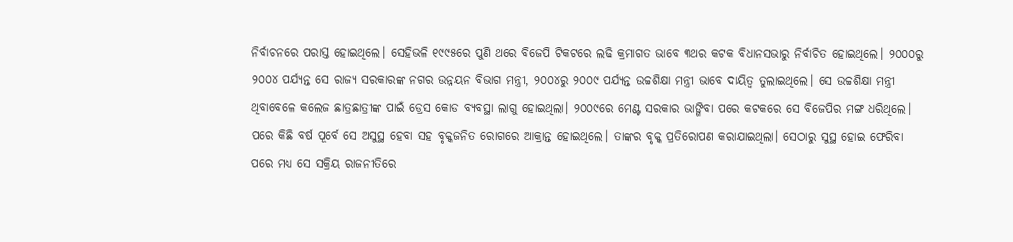ନିର୍ବାଚନରେ ପରାସ୍ତ ହୋଇଥିଲେ। ସେହିଭଳି ୧୯୯୫ରେ ପୁଣି ଥରେ ବିଜେପି ଟିକଟରେ ଲଢି କ୍ରମାଗତ ଭାବେ ୩ଥର କଟକ ବିଧାନସଭାରୁ ନିର୍ବାଚିତ ହୋଇଥିଲେ। ୨୦୦୦ରୁ ୨୦୦୪ ପର୍ଯ୍ୟନ୍ତ ସେ ରାଜ୍ୟ ସରକାରଙ୍କ ନଗର ଉନ୍ନୟନ ବିଭାଗ ମନ୍ତ୍ରୀ, ୨୦୦୪ରୁ ୨୦୦୯ ପର୍ଯ୍ୟନ୍ତ ଉଚ୍ଚଶିକ୍ଷା ମନ୍ତ୍ରୀ ଭାବେ ଦାୟିତ୍ବ ତୁଲାଇଥିଲେ। ସେ ଉଚ୍ଚଶିକ୍ଷା ମନ୍ତ୍ରୀ ଥିବାବେଳେ କଲେଜ ଛାତ୍ରଛାତ୍ରୀଙ୍କ ପାଇଁ ଡ୍ରେସ କୋଡ ବ୍ୟବସ୍ଥା ଲାଗୁ ହୋଇଥିଲା। ୨୦୦୯ରେ ମେଣ୍ଟ ସରକାର ଭାଙ୍ଗିବା ପରେ କଟକରେ ସେ ବିଜେପିର ମଙ୍ଗ ଧରିଥିଲେ। ପରେ କିଛି ବର୍ଷ ପୂର୍ବେ ସେ ଅସୁସ୍ଥ ହେବା ସହ ବୃକ୍କଜନିତ ରୋଗରେ ଆକ୍ରାନ୍ତ ହୋଇଥିଲେ। ତାଙ୍କର ବୃକ୍କ ପ୍ରତିରୋପଣ କରାଯାଇଥିଲା। ସେଠାରୁ ସୁସ୍ଥ ହୋଇ ଫେରିବା ପରେ ମଧ୍ୟ ସେ ସକ୍ରିୟ ରାଜନୀତିରେ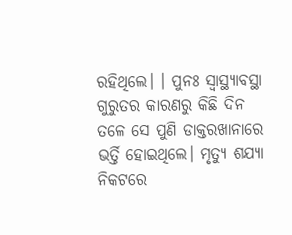ରହିଥିଲେ। । ପୁନଃ ସ୍ବାସ୍ଥ୍ୟାବସ୍ଥା ଗୁରୁତର କାରଣରୁ କିଛି ଦିନ ତଳେ ସେ ପୁଣି ଡାକ୍ତରଖାନାରେ ଭର୍ତ୍ତି ହୋଇଥିଲେ। ମୃତ୍ୟୁ ଶଯ୍ୟା ନିକଟରେ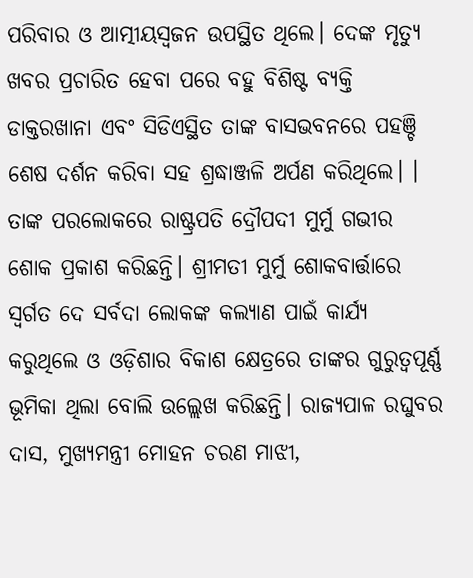ପରିବାର ଓ ଆତ୍ମୀୟସ୍ବଜନ ଉପସ୍ଥିତ ଥିଲେ। ଦେଙ୍କ ମୃତ୍ୟୁ ଖବର ପ୍ରଚାରିତ ହେବା ପରେ ବହୁ ବିଶିଷ୍ଟ ବ୍ୟକ୍ତି ଡାକ୍ତରଖାନା ଏବଂ ସିଡିଏସ୍ଥିତ ତାଙ୍କ ବାସଭବନରେ ପହଞ୍ଚି ଶେଷ ଦର୍ଶନ କରିବା ସହ ଶ୍ରଦ୍ଧାଞ୍ଜଳି ଅର୍ପଣ କରିଥିଲେ। ।
ତାଙ୍କ ପରଲୋକରେ ରାଷ୍ଟ୍ରପତି ଦ୍ରୌପଦୀ ମୁର୍ମୁ ଗଭୀର ଶୋକ ପ୍ରକାଶ କରିଛନ୍ତି। ଶ୍ରୀମତୀ ମୁର୍ମୁ ଶୋକବାର୍ତ୍ତାରେ ସ୍ୱର୍ଗତ ଦେ ସର୍ବଦା ଲୋକଙ୍କ କଲ୍ୟାଣ ପାଇଁ କାର୍ଯ୍ୟ କରୁଥିଲେ ଓ ଓଡ଼ିଶାର ବିକାଶ କ୍ଷେତ୍ରରେ ତାଙ୍କର ଗୁରୁତ୍ୱପୂର୍ଣ୍ଣ ଭୂମିକା ଥିଲା ବୋଲି ଉଲ୍ଲେଖ କରିଛନ୍ତି। ରାଜ୍ୟପାଳ ରଘୁବର ଦାସ, ମୁଖ୍ୟମନ୍ତ୍ରୀ ମୋହନ ଚରଣ ମାଝୀ,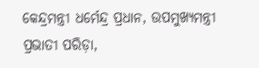କେନ୍ଦ୍ରମନ୍ତ୍ରୀ ଧର୍ମେନ୍ଦ୍ର ପ୍ରଧାନ, ଉପମୁଖ୍ୟମନ୍ତ୍ରୀ ପ୍ରଭାତୀ ପରିଡ଼ା,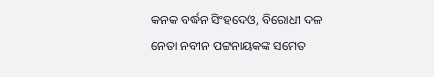କନକ ବର୍ଦ୍ଧନ ସିଂହଦେଓ, ବିରୋଧୀ ଦଳ ନେତା ନବୀନ ପଟ୍ଟନାୟକଙ୍କ ସମେତ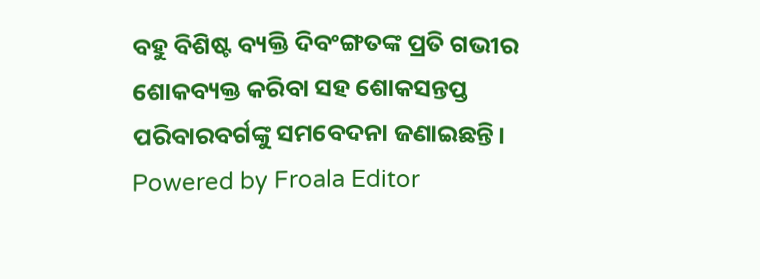ବହୁ ବିଶିଷ୍ଟ ବ୍ୟକ୍ତି ଦିବଂଙ୍ଗତଙ୍କ ପ୍ରତି ଗଭୀର ଶୋକବ୍ୟକ୍ତ କରିବା ସହ ଶୋକସନ୍ତପ୍ତ ପରିବାରବର୍ଗଙ୍କୁ ସମବେଦନା ଜଣାଇଛନ୍ତି।
Powered by Froala Editor